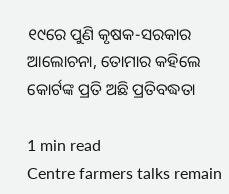୧୯ରେ ପୁଣି କୃଷକ-ସରକାର ଆଲୋଚନା, ତୋମାର କହିଲେ କୋର୍ଟଙ୍କ ପ୍ରତି ଅଛି ପ୍ରତିବଦ୍ଧତା

1 min read
Centre farmers talks remain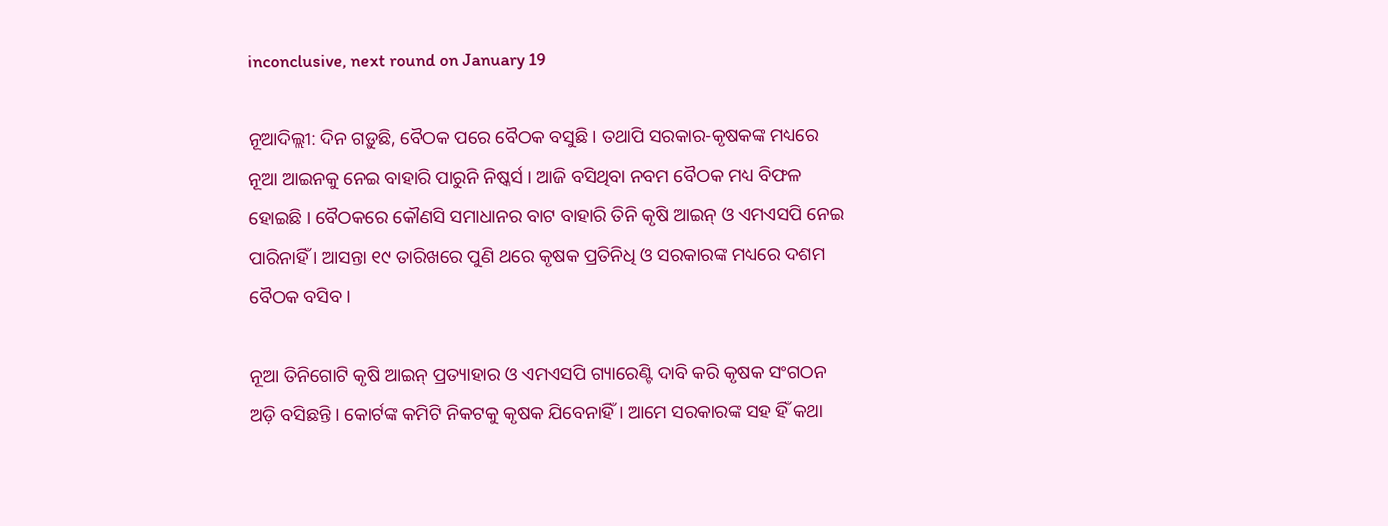inconclusive, next round on January 19

ନୂଆଦିଲ୍ଲୀ: ଦିନ ଗଡ଼ୁଛି, ବୈଠକ ପରେ ବୈଠକ ବସୁଛି । ତଥାପି ସରକାର-କୃଷକଙ୍କ ମଧ୍ୟରେ ନୂଆ ଆଇନକୁ ନେଇ ବାହାରି ପାରୁନି ନିଷ୍କର୍ସ । ଆଜି ବସିଥିବା ନବମ ବୈଠକ ମଧ୍ୟ ବିଫଳ ହୋଇଛି । ବୈଠକରେ କୌଣସି ସମାଧାନର ବାଟ ବାହାରି ତିନି କୃଷି ଆଇନ୍ ଓ ଏମଏସପି ନେଇ ପାରିନାହିଁ । ଆସନ୍ତା ୧୯ ତାରିଖରେ ପୁଣି ଥରେ କୃଷକ ପ୍ରତିନିଧି ଓ ସରକାରଙ୍କ ମଧ୍ୟରେ ଦଶମ ବୈଠକ ବସିବ ।

ନୂଆ ତିନିଗୋଟି କୃଷି ଆଇନ୍ ପ୍ରତ୍ୟାହାର ଓ ଏମଏସପି ଗ୍ୟାରେଣ୍ଟି ଦାବି କରି କୃଷକ ସଂଗଠନ ଅଡ଼ି ବସିଛନ୍ତି । କୋର୍ଟଙ୍କ କମିଟି ନିକଟକୁ କୃଷକ ଯିବେନାହିଁ । ଆମେ ସରକାରଙ୍କ ସହ ହିଁ କଥା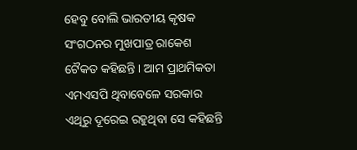ହେବୁ ବୋଲି ଭାରତୀୟ କୃଷକ ସଂଗଠନର ମୁଖପାତ୍ର ରାକେଶ ଟୈକତ କହିଛନ୍ତି । ଆମ ପ୍ରାଥମିକତା ଏମଏସପି ଥିବାବେଳେ ସରକାର ଏଥିରୁ ଦୂରେଇ ରହୁଥିବା ସେ କହିଛନ୍ତି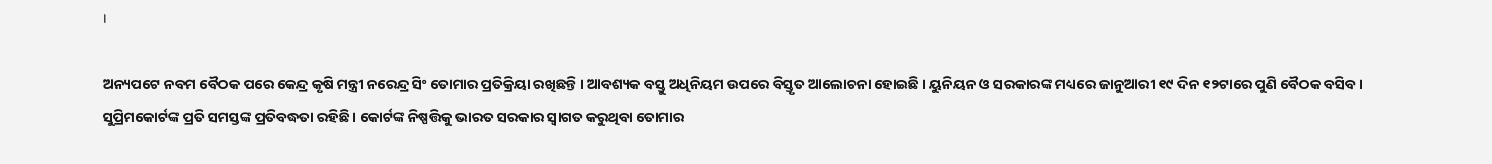।

ଅନ୍ୟପଟେ ନବମ ବୈଠକ ପରେ କେନ୍ଦ୍ର କୃଷି ମନ୍ତ୍ରୀ ନରେନ୍ଦ୍ର ସିଂ ତୋମାର ପ୍ରତିକ୍ରିୟା ରଖିଛନ୍ତି । ଆବଶ୍ୟକ ବସ୍ତୁ ଅଧିନିୟମ ଉପରେ ବିସ୍ତୃତ ଆଲୋଚନା ହୋଇଛି । ୟୁନିୟନ ଓ ସରକାରଙ୍କ ମଧ୍ୟରେ ଜାନୁଆରୀ ୧୯ ଦିନ ୧୨ଟାରେ ପୁଣି ବୈଠକ ବସିବ । ସୁପ୍ରିମକୋର୍ଟଙ୍କ ପ୍ରତି ସମସ୍ତଙ୍କ ପ୍ରତିବଦ୍ଧତା ରହିଛି । କୋର୍ଟଙ୍କ ନିଷ୍ପତ୍ତିକୁ ଭାରତ ସରକାର ସ୍ୱାଗତ କରୁଥିବା ତୋମାର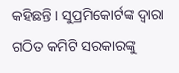କହିଛନ୍ତି । ସୁପ୍ରମିକୋର୍ଟଙ୍କ ଦ୍ୱାରା ଗଠିତ କମିଟି ସରକାରଙ୍କୁ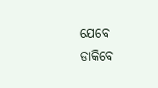ଯେବେ ଡାକିବେ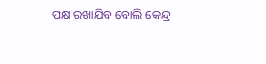ପକ୍ଷ ରଖାଯିବ ବୋଲି କେନ୍ଦ୍ର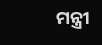ମନ୍ତ୍ରୀ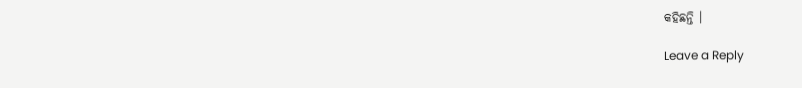କହିଛନ୍ତି ।

Leave a Reply